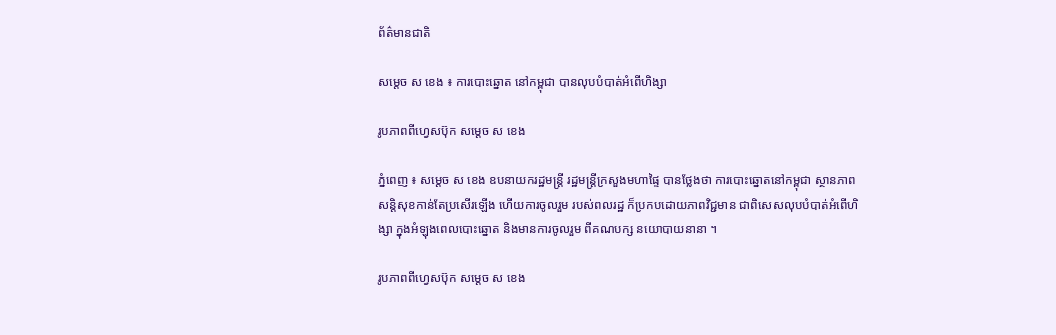ព័ត៌មានជាតិ

សម្ដេច ស ខេង ៖ ការបោះឆ្នោត នៅកម្ពុជា បានលុបបំបាត់អំពើហិង្សា

រូបភាពពីហ្វេសប៊ុក សម្តេច ស ខេង

ភ្នំពេញ ៖ សម្ដេច ស ខេង ឧបនាយករដ្ឋមន្ដ្រី រដ្ឋមន្ដ្រីក្រសួងមហាផ្ទៃ បានថ្លែងថា ការបោះឆ្នោតនៅកម្ពុជា ស្ថានភាពសន្តិសុខកាន់តែប្រសើរឡើង ហើយការចូលរួម របស់ពលរដ្ឋ ក៏ប្រកបដោយភាពវិជ្ជមាន ជាពិសេសលុបបំបាត់អំពើហិង្សា ក្នុងអំឡុងពេលបោះឆ្នោត និងមានការចូលរួម ពីគណបក្ស នយោបាយនានា ។

រូបភាពពីហ្វេសប៊ុក សម្តេច ស ខេង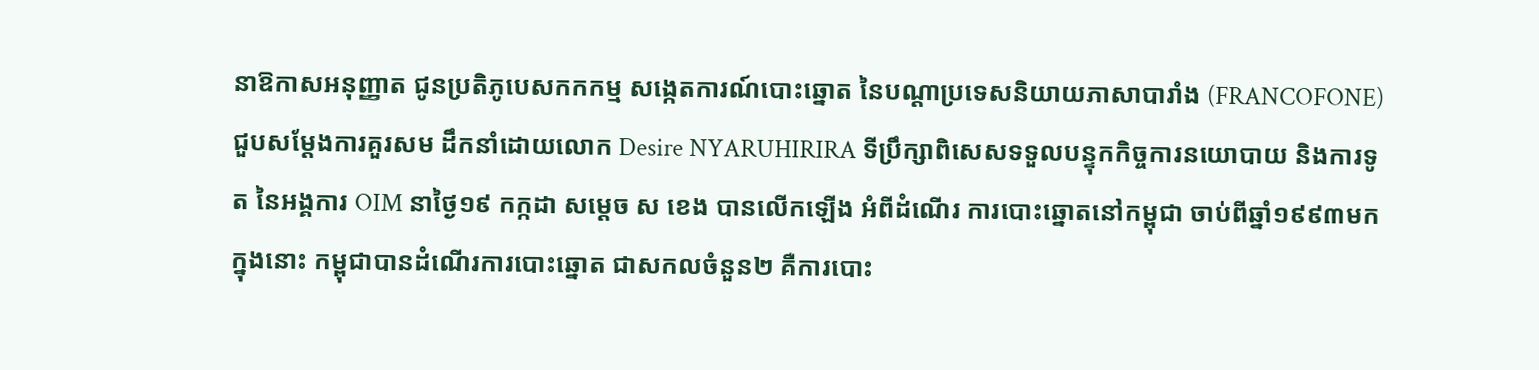នាឱកាសអនុញ្ញាត ជូនប្រតិភូបេសកកកម្ម សង្កេតការណ៍បោះឆ្នោត នៃបណ្ដាប្រទេសនិយាយភាសាបារាំង (FRANCOFONE) ជួបសម្ដែងការគួរសម ដឹកនាំដោយលោក Desire NYARUHIRIRA ទីប្រឹក្សាពិសេសទទួលបន្ទុកកិច្ចការនយោបាយ និងការទូត នៃអង្គការ OIM នាថ្ងៃ១៩ កក្កដា សម្ដេច ស ខេង បានលើកឡើង អំពីដំណើរ ការបោះឆ្នោតនៅកម្ពុជា ចាប់ពីឆ្នាំ១៩៩៣មក ក្នុងនោះ កម្ពុជាបានដំណើរការបោះឆ្នោត ជាសកលចំនួន២ គឺការបោះ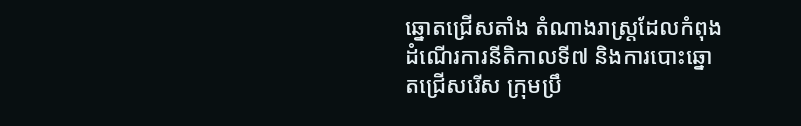ឆ្នោតជ្រើសតាំង តំណាងរាស្រ្តដែលកំពុងដំណើរការនីតិកាលទី៧ និងការបោះឆ្នោតជ្រើសរើស ក្រុមប្រឹ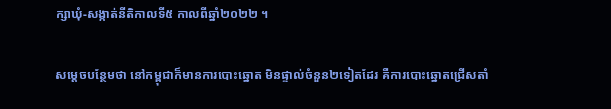ក្សាឃុំ-សង្កាត់នីតិកាលទី៥ កាលពីឆ្នាំ២០២២ ។

សម្ដេចបន្ថែមថា នៅកម្ពុជាក៏មានការបោះឆ្នោត មិនផ្ទាល់ចំនួន២ទៀតដែរ គឺការបោះឆ្នោតជ្រើសតាំ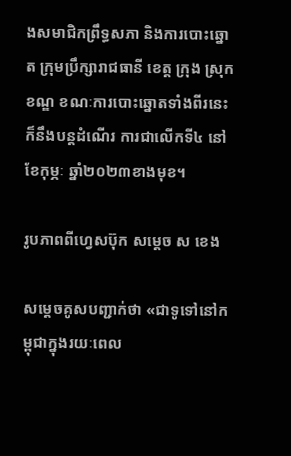ងសមាជិកព្រឹទ្ធសភា និងការបោះឆ្នោត ក្រុមប្រឹក្សារាជធានី ខេត្ត ក្រុង ស្រុក ខណ្ឌ ខណៈការបោះឆ្នោតទាំងពីរនេះ ក៏នឹងបន្តដំណើរ ការជាលើកទី៤ នៅខែកុម្ភៈ ឆ្នាំ២០២៣ខាងមុខ។

រូបភាពពីហ្វេសប៊ុក សម្តេច ស ខេង

សម្ដេចគូសបញ្ជាក់ថា «ជាទូទៅនៅកម្ពុជាក្នុងរយៈពេល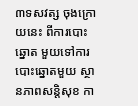៣ទសវត្ស ចុងក្រោយនេះ ពីការបោះឆ្នោត មួយទៅការបោះឆ្នោតមួយ ស្ថានភាពសន្តិសុខ កា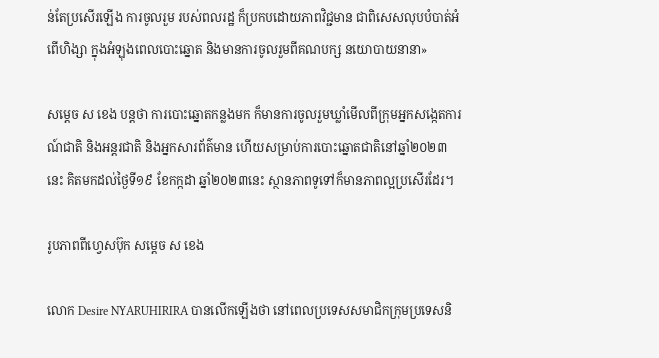ន់តែប្រសើរឡើង ការចូលរួម របស់ពលរដ្ឋ ក៏ប្រកបដោយភាពវិជ្ជមាន ជាពិសេសលុបបំបាត់អំពើហិង្សា ក្នុងអំឡុងពេលបោះឆ្នោត និងមានការចូលរួមពីគណបក្ស នយោបាយនានា»

សម្ដេច ស ខេង បន្ដថា ការបោះឆ្នោតកន្លងមក ក៏មានការចូលរួមឃ្លាំមើលពីក្រុមអ្នកសង្កេតការណ៍ជាតិ និងអន្តរជាតិ និងអ្នកសារព័ត៌មាន ហើយសម្រាប់ការបោះឆ្នោតជាតិនៅឆ្នាំ២០២៣នេះ គិតមកដល់ថ្ងៃទី១៩ ខែកក្កដា ឆ្នាំ២០២៣នេះ ស្ថានភាពទូទៅក៏មានភាពល្អប្រសើរដែរ។

រូបភាពពីហ្វេសប៊ុក សម្តេច ស ខេង

លោក Desire NYARUHIRIRA បានលើកឡើងថា នៅពេលប្រទេសសមាជិកក្រុមប្រទេសនិ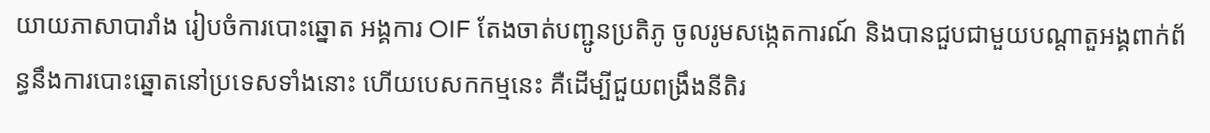យាយភាសាបារាំង រៀបចំការបោះឆ្នោត អង្គការ OIF តែងចាត់បញ្ជូនប្រតិភូ ចូលរូមសង្កេតការណ៍ និងបានជួបជាមួយបណ្ដាតួអង្គពាក់ព័ន្ធនឹងការបោះឆ្នោតនៅប្រទេសទាំងនោះ ហើយបេសកកម្មនេះ គឺដើម្បីជួយពង្រឹងនីតិរ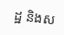ដ្ឋ និងស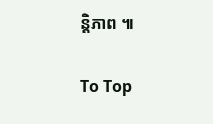ន្តិភាព ៕

To Top